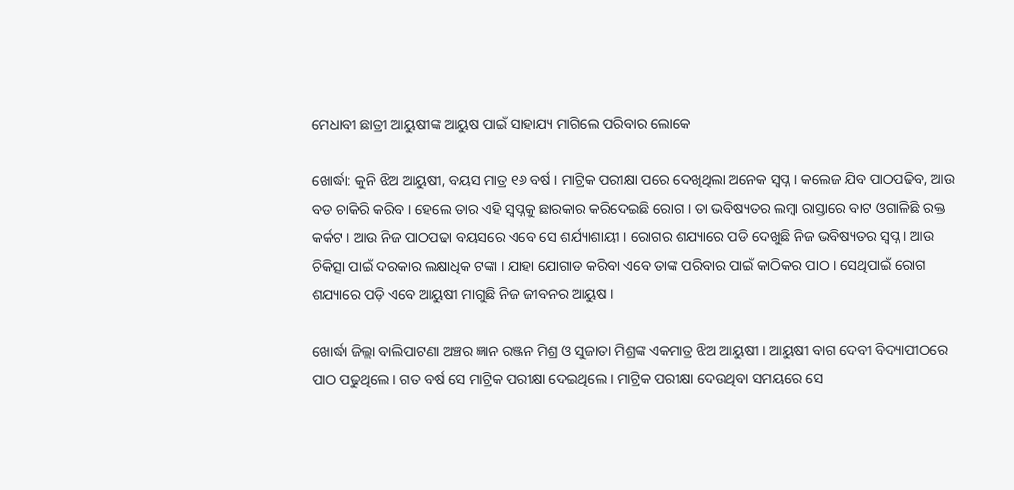ମେଧାବୀ ଛାତ୍ରୀ ଆୟୁଷୀଙ୍କ ଆୟୁଷ ପାଇଁ ସାହାଯ୍ୟ ମାଗିଲେ ପରିବାର ଲୋକେ

ଖୋର୍ଦ୍ଧା: କୁନି ଝିଅ ଆୟୁଷୀ, ବୟସ ମାତ୍ର ୧୬ ବର୍ଷ । ମାଟ୍ରିକ ପରୀକ୍ଷା ପରେ ଦେଖିଥିଲା ଅନେକ ସ୍ୱପ୍ନ । କଲେଜ ଯିବ ପାଠପଢିବ, ଆଉ ବଡ ଚାକିରି କରିବ । ହେଲେ ତାର ଏହି ସ୍ୱପ୍ନକୁ ଛାରକାର କରିଦେଇଛି ରୋଗ । ତା ଭବିଷ୍ୟତର ଲମ୍ବା ରାସ୍ତାରେ ବାଟ ଓଗାଳିଛି ରକ୍ତ କର୍କଟ । ଆଉ ନିଜ ପାଠପଢା ବୟସରେ ଏବେ ସେ ଶର୍ଯ୍ୟାଶାୟୀ । ରୋଗର ଶଯ୍ୟାରେ ପଡି ଦେଖୁଛି ନିଜ ଭବିଷ୍ୟତର ସ୍ୱପ୍ନ । ଆଉ ଚିକିତ୍ସା ପାଇଁ ଦରକାର ଲକ୍ଷାଧିକ ଟଙ୍କା । ଯାହା ଯୋଗାଡ କରିବା ଏବେ ତାଙ୍କ ପରିବାର ପାଇଁ କାଠିକର ପାଠ । ସେଥିପାଇଁ ରୋଗ ଶଯ୍ୟାରେ ପଡ଼ି ଏବେ ଆୟୁଷୀ ମାଗୁଛି ନିଜ ଜୀବନର ଆୟୁଷ ।

ଖୋର୍ଦ୍ଧା ଜିଲ୍ଲା ବାଲିପାଟଣା ଅଞ୍ଚର ଜ୍ଞାନ ରଞ୍ଜନ ମିଶ୍ର ଓ ସୁଜାତା ମିଶ୍ରଙ୍କ ଏକମାତ୍ର ଝିଅ ଆୟୁଷୀ । ଆୟୁଷୀ ବାଗ ଦେବୀ ବିଦ୍ୟାପୀଠରେ ପାଠ ପଢୁଥିଲେ । ଗତ ବର୍ଷ ସେ ମାଟ୍ରିକ ପରୀକ୍ଷା ଦେଇଥିଲେ । ମାଟ୍ରିକ ପରୀକ୍ଷା ଦେଉଥିବା ସମୟରେ ସେ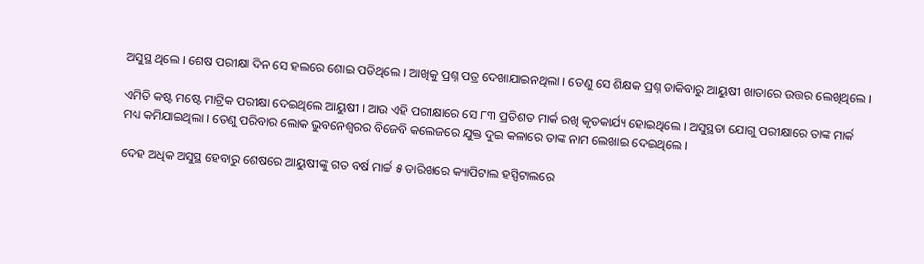ଅସୁସ୍ଥ ଥିଲେ । ଶେଷ ପରୀକ୍ଷା ଦିନ ସେ ହଲରେ ଶୋଇ ପଡିଥିଲେ । ଆଖିକୁ ପ୍ରଶ୍ନ ପତ୍ର ଦେଖାଯାଇନଥିଲା । ତେଣୁ ସେ ଶିକ୍ଷକ ପ୍ରଶ୍ନ ଡାକିବାରୁ ଆୟୁଷୀ ଖାତାରେ ଉତ୍ତର ଲେଖିଥିଲେ ।

ଏମିତି କଷ୍ଟ ମଷ୍ଟେ ମାଟ୍ରିକ ପରୀକ୍ଷା ଦେଇଥିଲେ ଆୟୁଷୀ । ଆଉ ଏହି ପରୀକ୍ଷାରେ ସେ ୮୩ ପ୍ରତିଶତ ମାର୍କ ରଖି କୃତକାର୍ଯ୍ୟ ହୋଇଥିଲେ । ଅସୁସ୍ଥତା ଯୋଗୁ ପରୀକ୍ଷାରେ ତାଙ୍କ ମାର୍କ ମଧ୍ୟ କମିଯାଇଥିଲା । ତେଣୁ ପରିବାର ଲୋକ ଭୁବନେଶ୍ୱରର ବିଜେବି କଲେଜରେ ଯୁକ୍ତ ଦୁଇ କଳାରେ ତାଙ୍କ ନାମ ଲେଖାଇ ଦେଇଥିଲେ ।

ଦେହ ଅଧିକ ଅସୁସ୍ଥ ହେବାରୁ ଶେଷରେ ଆୟୁଷୀଙ୍କୁ ଗତ ବର୍ଷ ମାର୍ଚ୍ଚ ୫ ତାରିଖରେ କ୍ୟାପିଟାଲ ହସ୍ପିଟାଲରେ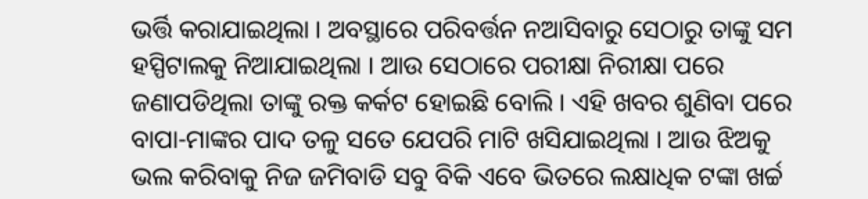ଭର୍ତ୍ତି କରାଯାଇଥିଲା । ଅବସ୍ଥାରେ ପରିବର୍ତ୍ତନ ନଆସିବାରୁ ସେଠାରୁ ତାଙ୍କୁ ସମ ହସ୍ପିଟାଲକୁ ନିଆଯାଇଥିଲା । ଆଉ ସେଠାରେ ପରୀକ୍ଷା ନିରୀକ୍ଷା ପରେ ଜଣାପଡିଥିଲା ତାଙ୍କୁ ରକ୍ତ କର୍କଟ ହୋଇଛି ବୋଲି । ଏହି ଖବର ଶୁଣିବା ପରେ ବାପା-ମାଙ୍କର ପାଦ ତଳୁ ସତେ ଯେପରି ମାଟି ଖସିଯାଇଥିଲା । ଆଉ ଝିଅକୁ ଭଲ କରିବାକୁ ନିଜ ଜମିବାଡି ସବୁ ବିକି ଏବେ ଭିତରେ ଲକ୍ଷାଧିକ ଟଙ୍କା ଖର୍ଚ୍ଚ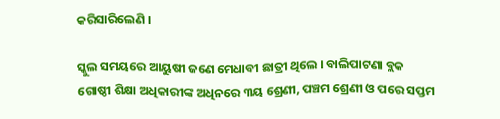କରିସାରିଲେଣି ।

ସ୍କୁଲ ସମୟରେ ଆୟୁଷୀ ଜଣେ ମେଧାବୀ ଛାତ୍ରୀ ଥିଲେ । ବାଲିପାଟଣା ବ୍ଲକ ଗୋଷ୍ଠୀ ଶିକ୍ଷା ଅଧିକାରୀଙ୍କ ଅଧିନରେ ୩ୟ ଶ୍ରେଣୀ, ପଞ୍ଚମ ଶ୍ରେଣୀ ଓ ପରେ ସପ୍ତମ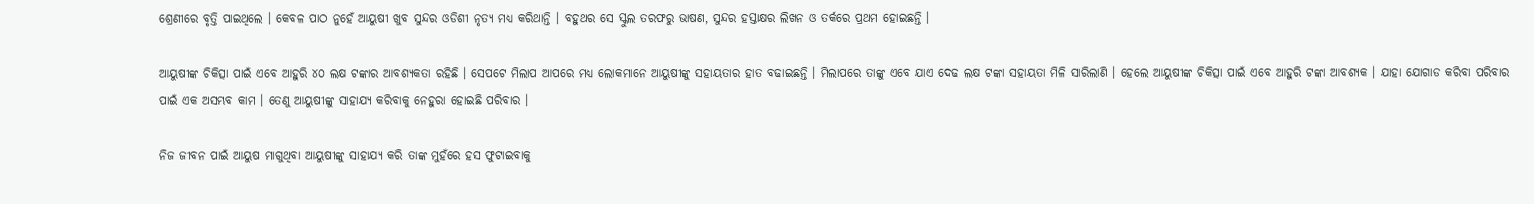ଶ୍ରେଣୀରେ ବୃତ୍ତି ପାଇଥିଲେ । କେବଳ ପାଠ ନୁହେଁ ଆୟୁଷୀ ଖୁବ ସୁନ୍ଦର ଓଡିଶୀ ନୃତ୍ୟ ମଧ୍ୟ କରିଥାନ୍ତି । ବହୁଥର ସେ ସ୍କୁଲ ତରଫରୁ ଭାଷଣ, ସୁନ୍ଦର ହସ୍ତାକ୍ଷର ଲିଖନ ଓ ତର୍କରେ ପ୍ରଥମ ହୋଇଛନ୍ତି ।

ଆୟୁଷୀଙ୍କ ଚିକିତ୍ସା ପାଇଁ ଏବେ ଆହୁରି ୪୦ ଲକ୍ଷ ଟଙ୍କାର ଆବଶ୍ୟକତା ରହିଛି । ସେପଟେ ମିଲାପ ଆପରେ ମଧ୍ୟ ଲୋକମାନେ ଆୟୁଷୀଙ୍କୁ ସହାୟତାର ହାତ ବଢାଇଛନ୍ତି । ମିଲାପରେ ତାଙ୍କୁ ଏବେ ଯାଏ ଦେଢ ଲକ୍ଷ ଟଙ୍କା ସହାୟତା ମିଳି ସାରିଲାଣି । ହେଲେ ଆୟୁଷୀଙ୍କ ଚିକିତ୍ସା ପାଇଁ ଏବେ ଆହୁରି ଟଙ୍କା ଆବଶ୍ୟକ । ଯାହା ଯୋଗାଡ କରିବା ପରିବାର ପାଇଁ ଏକ ଅସମ୍ଭବ କାମ । ତେଣୁ ଆୟୁଷୀଙ୍କୁ ସାହାଯ୍ୟ କରିବାକୁ ନେହୁରା ହୋଇଛି ପରିବାର ।

ନିଜ ଜୀବନ ପାଇଁ ଆୟୁଷ ମାଗୁଥିବା ଆୟୁଷୀଙ୍କୁ ସାହାଯ୍ୟ କରି ତାଙ୍କ ମୁହଁରେ ହସ ଫୁଟାଇବାକୁ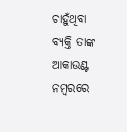ଚାହୁଁଥିବା ବ୍ୟକ୍ତି ତାଙ୍କ ଆକାଉଣ୍ଟ ନମ୍ବରରେ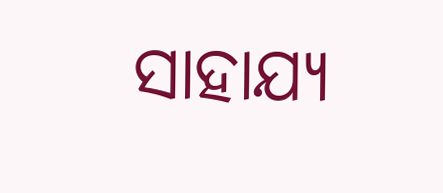ସାହାଯ୍ୟ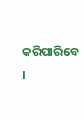କରିପାରିବେ ।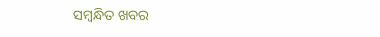ସମ୍ବନ୍ଧିତ ଖବର